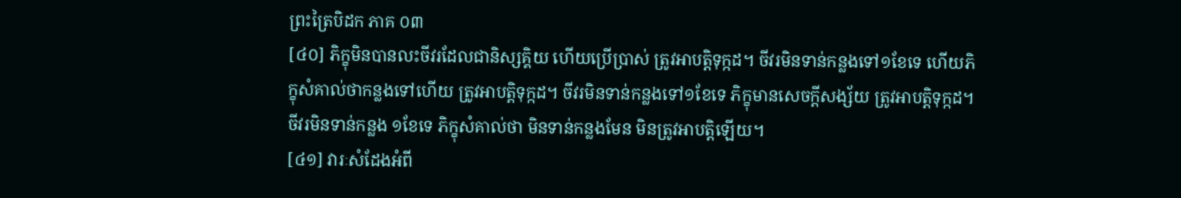ព្រះត្រៃបិដក ភាគ ០៣
[៤០] ភិក្ខុមិនបានលះចីវរដែលជានិស្សគ្គិយ ហើយប្រើប្រាស់ ត្រូវអាបត្ដិទុក្កដ។ ចីវរមិនទាន់កន្លងទៅ១ខែទេ ហើយភិក្ខុសំគាល់ថាកន្លងទៅហើយ ត្រូវអាបត្ដិទុក្កដ។ ចីវរមិនទាន់កន្លងទៅ១ខែទេ ភិក្ខុមានសេចក្ដីសង្ស័យ ត្រូវអាបត្ដិទុក្កដ។ ចីវរមិនទាន់កន្លង ១ខែទេ ភិក្ខុសំគាល់ថា មិនទាន់កន្លងមែន មិនត្រូវអាបត្ដិឡើយ។
[៤១] វារៈសំដែងអំពី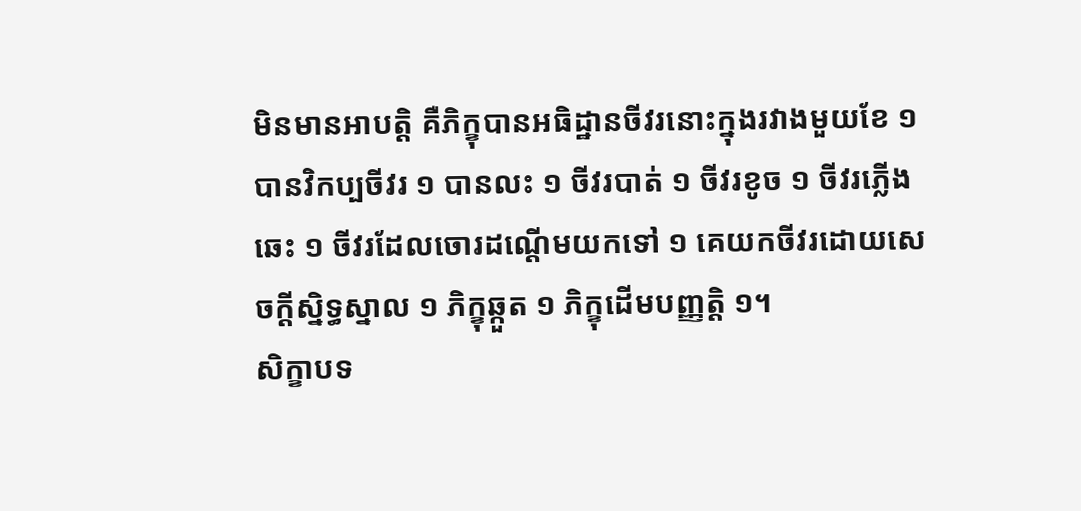មិនមានអាបត្ដិ គឺភិក្ខុបានអធិដ្ឋានចីវរនោះក្នុងរវាងមួយខែ ១ បានវិកប្បចីវរ ១ បានលះ ១ ចីវរបាត់ ១ ចីវរខូច ១ ចីវរភ្លើងឆេះ ១ ចីវរដែលចោរដណ្ដើមយកទៅ ១ គេយកចីវរដោយសេចក្ដីស្និទ្ធស្នាល ១ ភិក្ខុឆ្កួត ១ ភិក្ខុដើមបញ្ញត្ដិ ១។
សិក្ខាបទ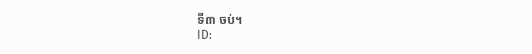ទី៣ ចប់។
ID: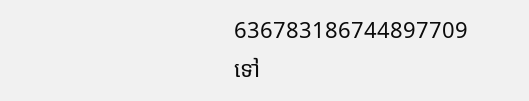636783186744897709
ទៅ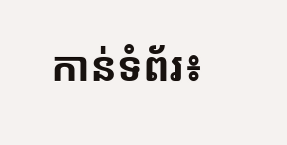កាន់ទំព័រ៖